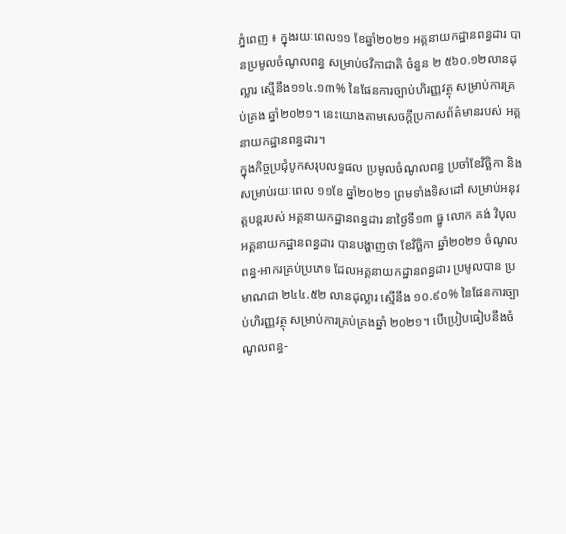ភ្នំពេញ ៖ ក្នុងរយៈពេល១១ ខែឆ្នាំ២០២១ អគ្គនាយកដ្ឋានពន្ធដារ បានប្រមូលចំណូលពន្ធ សម្រាប់ថវិកាជាតិ ចំនួន ២ ៥៦០.១២លានដុល្លារ ស្មើនឹង១១៤.១៣% នៃផែនការច្បាប់ហិរញ្ញវត្ថុ សម្រាប់ការគ្រប់គ្រង ឆ្នាំ២០២១។ នេះយោងតាមសេចក្ដីប្រកាសព័ត៌មានរបស់ អគ្គនាយកដ្ឋានពន្ធដារ។
ក្នុងកិច្ចប្រជុំបូកសរុបលទ្ធផល ប្រមូលចំណូលពន្ធ ប្រចាំខែវិច្ឆិកា និងសម្រាប់រយៈពេល ១១ខែ ឆ្នាំ២០២១ ព្រមទាំងទិសដៅ សម្រាប់អនុវត្តបន្ដរបស់ អគ្គនាយកដ្ឋានពន្ធដារ នាថ្ងៃទី១៣ ធ្នូ លោក គង់ វិបុល អគ្គនាយកដ្ឋានពន្ធដារ បានបង្ហាញថា ខែវិច្ឆិកា ឆ្នាំ២០២១ ចំណូលពន្ធ-អាករគ្រប់ប្រភេទ ដែលអគ្គនាយកដ្ឋានពន្ធដារ ប្រមូលបាន ប្រមាណជា ២៤៤.៥២ លានដុល្លារ ស្មើនឹង ១០.៩០% នៃផែនការច្បាប់ហិរញ្ញវត្ថុ សម្រាប់ការគ្រប់គ្រងឆ្នាំ ២០២១។ បើប្រៀបធៀបនឹងចំណូលពន្ធ-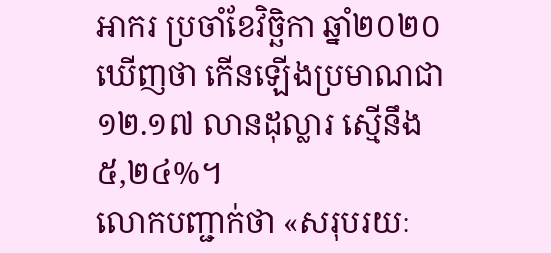អាករ ប្រចាំខែវិច្ឆិកា ឆ្នាំ២០២០ ឃើញថា កើនឡើងប្រមាណជា ១២.១៧ លានដុល្លារ ស្មើនឹង ៥,២៤%។
លោកបញ្ជាក់ថា «សរុបរយៈ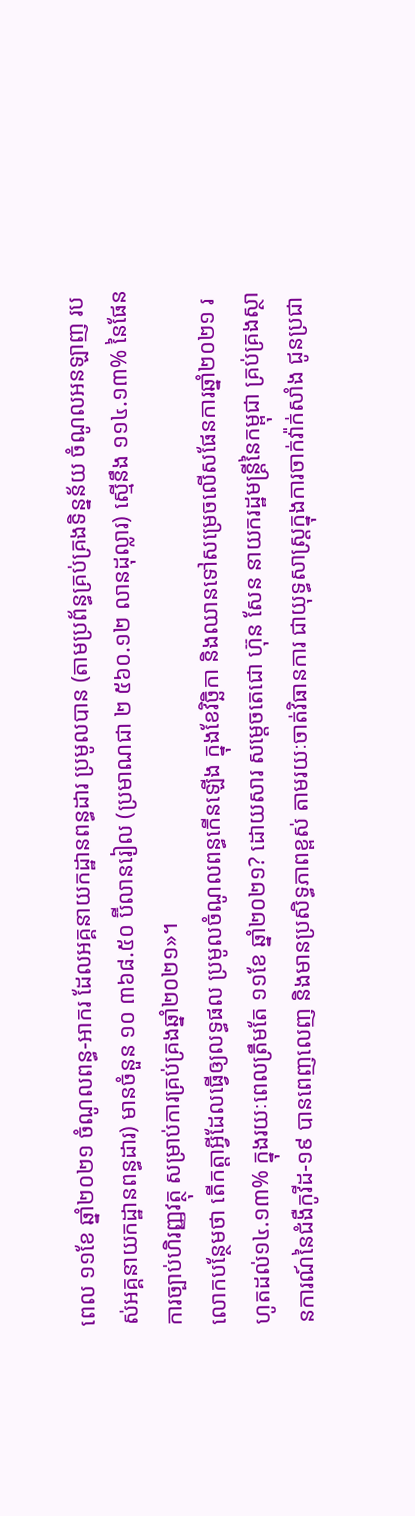ពេល ១១ខែ ឆ្នាំ២០២១ ចំណូលពន្ធ-អាករ ដែលអគ្គនាយកដ្ឋានពន្ធដារ ប្រមូលបាន (តាមប្រព័ន្ធគ្រប់គ្រងទិន្នន័យ ចំណូលអនឡាញ របស់អគ្គនាយកដ្ឋានពន្ធដារ) មានចំនួន ១០ ៣៦៨.៥០ ប៊ីលានរៀល (ប្រមាណជា ២ ៥៦០.១២ លានដុល្លារ) ស្មើនឹង ១១៤.១៣% នៃផែនការច្បាប់ហិរញ្ញវត្ថុ សម្រាប់ការគ្រប់គ្រងឆ្នាំ២០២១»។
លោកបន្ថែមថា តើកត្តាអ្វីដែលធ្វើឲ្យលទ្ធផល ប្រមូលចំណូលពន្ធកើនឡើង ក្នុងខែវិច្ឆិកា និងឈានទៅសម្រេចលើសផែនការឆ្នាំ២០២១ រហូតដល់១៤.១៣% ក្នុងរយៈពេលត្រឹមតែ ១១ខែ ឆ្នាំ២០២១? ដោយសារ សម្តេចតេជោ ហ៊ុន សែន នាយករដ្ឋមន្ត្រីនៃកម្ពុជា គ្រប់គ្រងស្ថានការណ៍នៃជំងឺកូវីដ-១៩ បានពេញលេញ និងមានប្រសិទ្ធភាពខ្ពស់ តាមរយៈចាត់វិធានការ ជាយុទ្ធសាស្ត្រក្នុងការចាក់វ៉ាក់សាំង ជូនប្រជា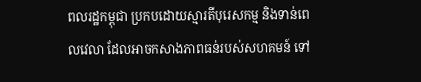ពលរដ្ឋកម្ពុជា ប្រកបដោយស្មារតីបុរេសកម្ម និងទាន់ពេលវេលា ដែលអាចកសាងភាពធន់របស់សហគមន៍ ទៅ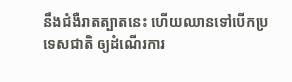នឹងជំងឺរាតត្បាតនេះ ហើយឈានទៅបើកប្រទេសជាតិ ឲ្យដំណើរការ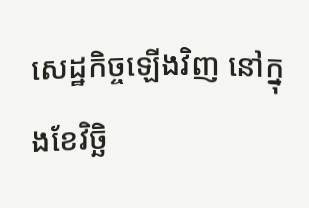សេដ្ឋកិច្ចឡើងវិញ នៅក្នុងខែវិច្ឆិ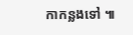កាកន្លងទៅ ៕